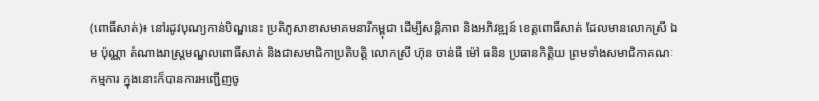(ពោធិ៍សាត់)៖ នៅរដូវបុណ្យកាន់បិណ្ឌនេះ ប្រតិភូសាខាសមាគមនារីកម្ពុជា ដើម្បីសន្តិភាព និងអភិវឌ្ឍន៍ ខេត្តពោធិ៍សាត់ ដែលមានលោកស្រី ឯម ប៉ុណ្ណា តំណាងរាស្ត្រមណ្ឌលពោធិ៍សាត់ និងជាសមាជិកាប្រតិបត្តិ លោកស្រី ហ៊ុន ចាន់ធី ម៉ៅ ធនិន ប្រធានកិតិ្តយ ព្រមទាំងសមាជិកាគណៈកម្មការ ក្នុងនោះក៏បានការអញ្ជើញចូ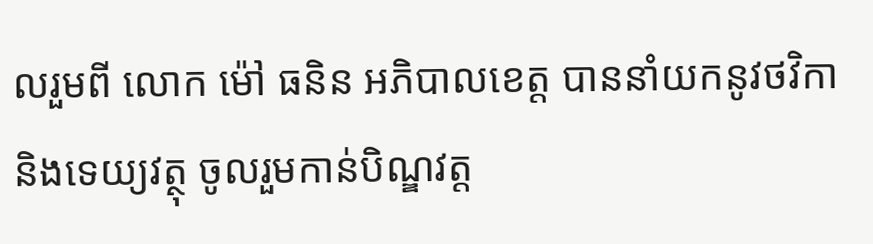លរួមពី លោក ម៉ៅ ធនិន អភិបាលខេត្ត បាននាំយកនូវថវិកា និងទេយ្យវត្ថុ ចូលរួមកាន់បិណ្ឌវត្ត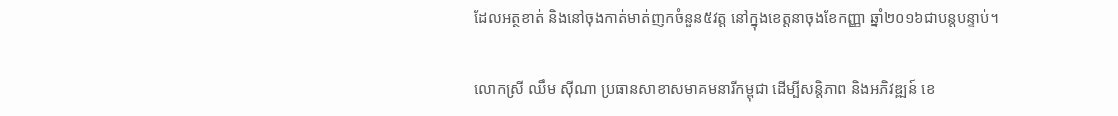ដែលអត្ថខាត់ និងនៅចុងកាត់មាត់ញកចំនួន៥វត្ត នៅក្នុងខេត្តនាចុងខែកញ្ញា ឆ្នាំ២០១៦ជាបន្តបន្ទាប់។

លោកស្រី ឈឹម ស៊ីណា ប្រធានសាខាសមាគមនារីកម្ពុជា ដើម្បីសន្តិភាព និងអភិវឌ្ឍន៍ ខេ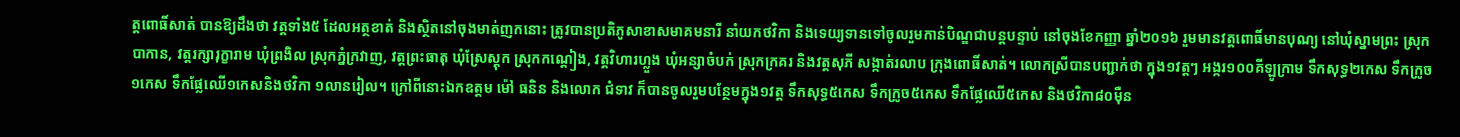ត្តពោធិ៍សាត់ បានឱ្យដឹងថា វត្តទាំង៥ ដែលអត្ថខាត់ និងស្ថិតនៅចុងមាត់ញកនោះ ត្រូវបានប្រតិភូសាខាសមាគមនារី នាំយកថវិកា និងទេយ្យទានទៅចូលរួមកាន់បិណ្ឌជាបន្តបន្ទាប់ នៅចុងខែកញ្ញា ឆ្នាំ២០១៦ រួមមានវត្តពោធិ៍មានបុណ្យ នៅឃុំស្នាមព្រះ ស្រុកបាកាន, វត្តរក្សារុក្ខារាម ឃុំព្រងិល ស្រុកភ្នំក្រវាញ, វត្តព្រះធាតុ ឃុំស្រែស្តុក ស្រុកកណ្តៀង, វត្តវិហារហ្លួង ឃុំអន្សាចំបក់ ស្រុកក្រគរ និងវត្តសុភី សង្កាត់រលាប ក្រុងពោធិ៍សាត់។ លោកស្រីបានបញ្ជាក់ថា ក្នុង១វត្តៗ អង្ករ១០០គីឡូក្រាម ទឹកសុទ្ធ២កេស ទឹកក្រូច១កេស ទឹកផ្លែឈើ១កេសនិងថវិកា ១លានរៀល។ ក្រៅពីនោះឯកឧត្តម ម៉ៅ ធនិន និងលោក ជំទាវ ក៏បានចូលរួមបន្ថែមក្នុង១វត្ត ទឹកសុទ្ធ៥កេស ទឹកក្រូច៥កេស ទឹកផ្លែឈើ៥កេស និងថវិកា៨០ម៉ឺន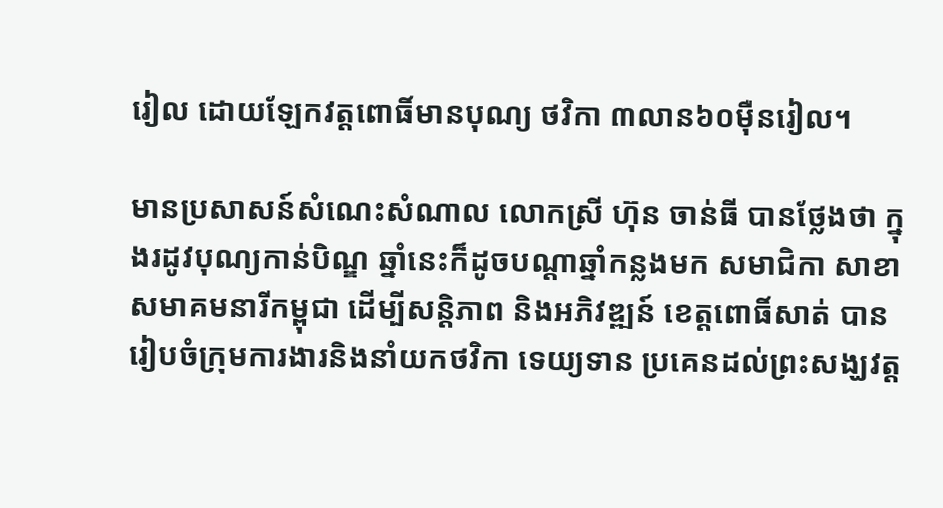រៀល ដោយឡែកវត្តពោធិ៍មានបុណ្យ ថវិកា ៣លាន៦០ម៉ឺនរៀល។

មានប្រសាសន៍សំណេះសំណាល លោកស្រី ហ៊ុន ចាន់ធី បានថ្លែងថា ក្នុងរដូវបុណ្យកាន់បិណ្ឌ ឆ្នាំនេះក៏ដូចបណ្តាឆ្នាំកន្លងមក សមាជិកា សាខាសមាគមនារីកម្ពុជា ដើម្បីសន្តិភាព និងអភិវឌ្ឍន៍ ខេត្តពោធិ៍សាត់ បានរៀបចំក្រុមការងារនិងនាំយកថវិកា ទេយ្យទាន ប្រគេនដល់ព្រះសង្ឃវត្ត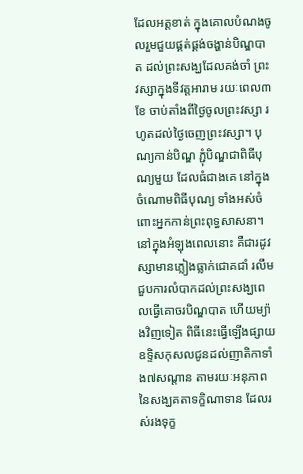ដែលអត្តខាត់ ក្នុងគោលបំណងចូលរួមជួយផ្គត់ផ្គង់ចង្ហាន់បិណ្ឌបាត ដល់ព្រះសង្ឃដែលគង់ចាំ ព្រះវស្សាក្នុងទីវត្តអារាម រយៈពេល៣ខែ ចាប់តាំងពីថ្ងៃចូលព្រះវស្សា រហូតដល់ថ្ងៃចេញព្រះវស្សា។ បុណ្យកាន់បិណ្ឌ ភ្ជុំបិណ្ឌជាពិធីបុណ្យមួយ ដែលធំជាងគេ នៅក្នុងចំណោមពិធីបុណ្យ ទាំងអស់ចំពោះអ្នកកាន់ព្រះពុទ្ធសាសនា។ នៅក្នុងអំឡុងពេលនោះ គឺជារដូវស្សាមានភ្លៀងធ្លាក់ជោគជាំ រលឹម ជួបការលំបាកដល់ព្រះសង្ឃពេលធ្វើគោចរបិណ្ឌបាត ហើយម្យ៉ាងវិញទៀត ពិធីនេះធ្វើឡើងផ្សាយឧទ្ទិសកុសលជូនដល់ញាតិកាទាំង៧សណ្តាន តាមរយៈអនុភាព នៃសង្ឃគតាទក្ខិណាទាន ដែលរស់រងទុក្ខ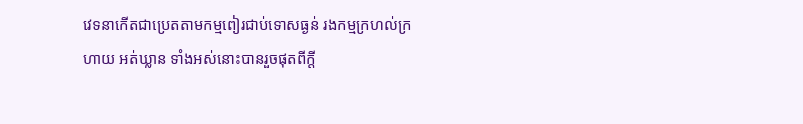វេទនាកើតជាប្រេតតាមកម្មពៀរជាប់ទោសធ្ងន់ រងកម្មក្រហល់ក្រហាយ អត់ឃ្លាន ទាំងអស់នោះបានរួចផុតពីក្តី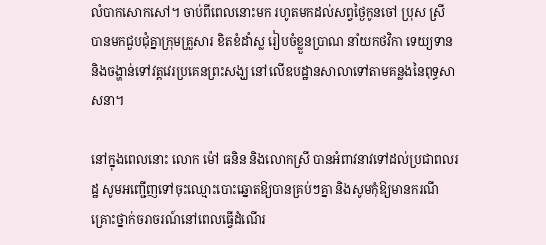លំបាកសោកសៅ។ ចាប់ពីពេលនោះមក រហូតមកដល់សព្វថ្ងៃកូនចៅ ប្រុស ស្រី បានមកជួបជុំគ្នាក្រុមគ្រួសារ ខិតខំដាំស្ល រៀបចំខ្លួនប្រាណ នាំយកថវិកា ទេយ្យទាន និងចង្ហាន់ទៅវត្តវេរប្រគេនព្រះសង្ឃ នៅលើឧបដ្ឋានសាលាទៅតាមគន្លងនៃពុទ្ធសាសនា។

នៅក្នុងពេលនោះ លោក ម៉ៅ ធនិន និងលោកស្រី បានអំពាវនាវទៅដល់ប្រជាពលរដ្ឋ សូមអញ្ជើញទៅចុះឈ្មោះបោះឆ្នោតឱ្យបានគ្រប់ៗគ្នា និងសូមកុំឱ្យមានករណីគ្រោះថ្នាក់ចរាចរណ៍នៅពេលធ្វើដំណើរ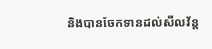និងបានចែកទានដល់សីលវ័ន្ត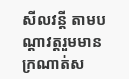សីលវន្តី តាមបណ្តាវត្តរួមមានក្រណាត់ស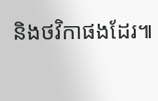និងថវិកាផងដែរ៕